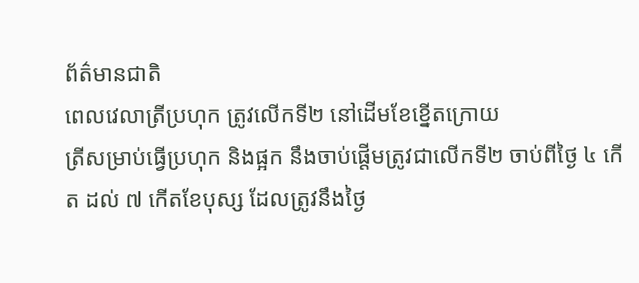ព័ត៌មានជាតិ
ពេលវេលាត្រីប្រហុក ត្រូវលើកទី២ នៅដើមខែខ្នើតក្រោយ
ត្រីសម្រាប់ធ្វើប្រហុក និងផ្អក នឹងចាប់ផ្តើមត្រូវជាលើកទី២ ចាប់ពីថ្ងៃ ៤ កើត ដល់ ៧ កើតខែបុស្ស ដែលត្រូវនឹងថ្ងៃ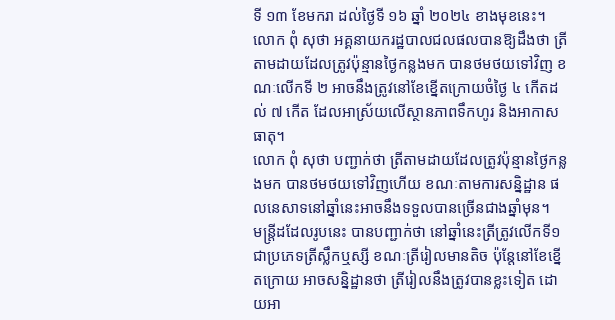ទី ១៣ ខែមករា ដល់ថ្ងៃទី ១៦ ឆ្នាំ ២០២៤ ខាងមុខនេះ។
លោក ពុំ សុថា អគ្គនាយករដ្ឋបាលជលផលបានឱ្យដឹងថា ត្រីតាមដាយដែលត្រូវប៉ុន្មានថ្ងៃកន្លងមក បានថមថយទៅវិញ ខណៈលើកទី ២ អាចនឹងត្រូវនៅខែខ្នើតក្រោយចំថ្ងៃ ៤ កើតដល់ ៧ កើត ដែលអាស្រ័យលើស្ថានភាពទឹកហូរ និងអាកាសធាតុ។
លោក ពុំ សុថា បញ្ជាក់ថា ត្រីតាមដាយដែលត្រូវប៉ុន្មានថ្ងៃកន្លងមក បានថមថយទៅវិញហើយ ខណៈតាមការសន្និដ្ឋាន ផលនេសាទនៅឆ្នាំនេះអាចនឹងទទួលបានច្រើនជាងឆ្នាំមុន។
មន្ត្រីដដែលរូបនេះ បានបញ្ជាក់ថា នៅឆ្នាំនេះត្រីត្រូវលើកទី១ ជាប្រភេទត្រីស្លឹកឬស្សី ខណៈត្រីរៀលមានតិច ប៉ុន្តែនៅខែខ្នើតក្រោយ អាចសន្និដ្ឋានថា ត្រីរៀលនឹងត្រូវបានខ្លះទៀត ដោយអា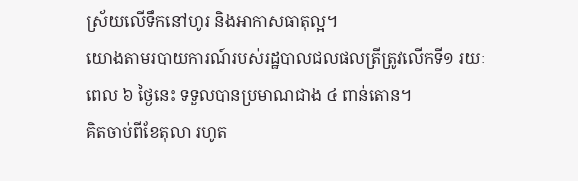ស្រ័យលើទឹកនៅហូរ និងអាកាសធាតុល្អ។
យោងតាមរបាយការណ៍របស់រដ្ឋបាលជលផលត្រីត្រូវលើកទី១ រយៈពេល ៦ ថ្ងៃនេះ ទទួលបានប្រមាណជាង ៤ ពាន់តោន។
គិតចាប់ពីខែតុលា រហូត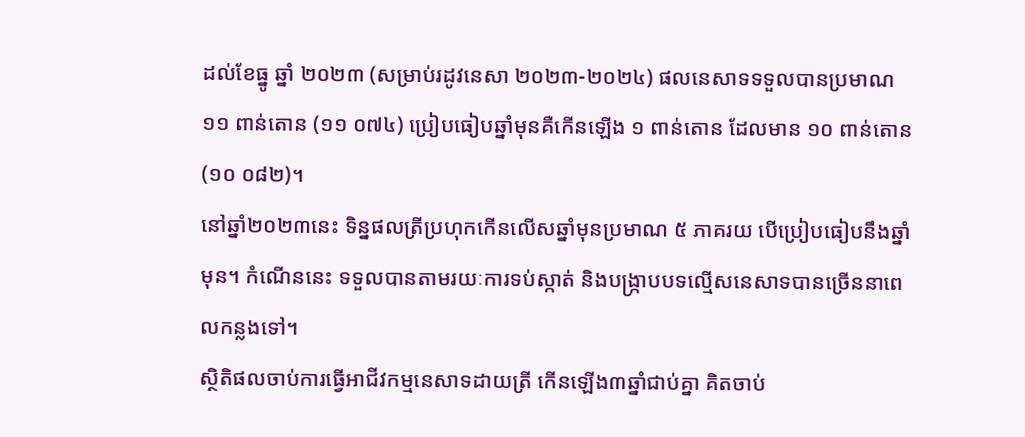ដល់ខែធ្នូ ឆ្នាំ ២០២៣ (សម្រាប់រដូវនេសា ២០២៣-២០២៤) ផលនេសាទទទួលបានប្រមាណ ១១ ពាន់តោន (១១ ០៧៤) ប្រៀបធៀបឆ្នាំមុនគឺកើនឡើង ១ ពាន់តោន ដែលមាន ១០ ពាន់តោន (១០ ០៨២)។
នៅឆ្នាំ២០២៣នេះ ទិន្នផលត្រីប្រហុកកើនលើសឆ្នាំមុនប្រមាណ ៥ ភាគរយ បើប្រៀបធៀបនឹងឆ្នាំមុន។ កំណើននេះ ទទួលបានតាមរយៈការទប់ស្កាត់ និងបង្ក្រាបបទល្មើសនេសាទបានច្រើននាពេលកន្លងទៅ។
ស្ថិតិផលចាប់ការធ្វើអាជីវកម្មនេសាទដាយត្រី កើនឡើង៣ឆ្នាំជាប់គ្នា គិតចាប់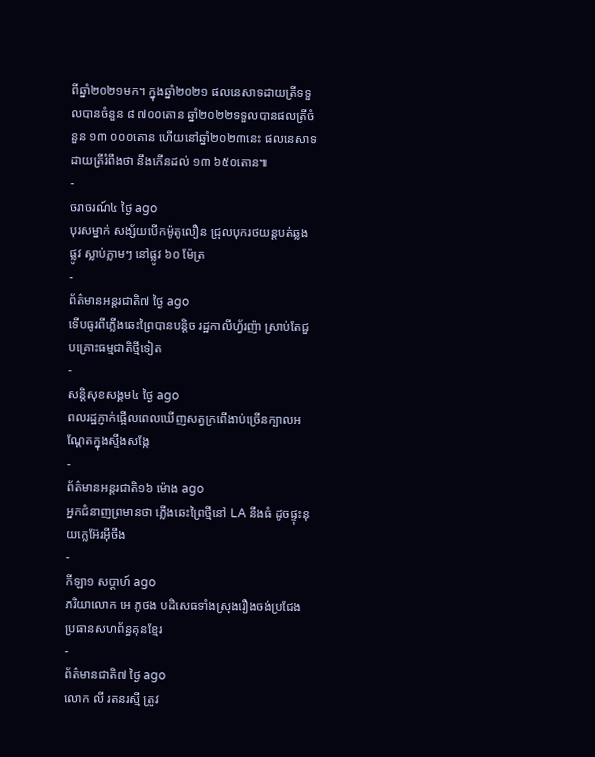ពីឆ្នាំ២០២១មក។ ក្នុងឆ្នាំ២០២១ ផលនេសាទដាយត្រីទទួលបានចំនួន ៨ ៧០០តោន ឆ្នាំ២០២២ទទួលបានផលត្រីចំនួន ១៣ ០០០តោន ហើយនៅឆ្នាំ២០២៣នេះ ផលនេសាទដាយត្រីរំពឹងថា នឹងកើនដល់ ១៣ ៦៥០តោន៕
-
ចរាចរណ៍៤ ថ្ងៃ ago
បុរសម្នាក់ សង្ស័យបើកម៉ូតូលឿន ជ្រុលបុករថយន្តបត់ឆ្លងផ្លូវ ស្លាប់ភ្លាមៗ នៅផ្លូវ ៦០ ម៉ែត្រ
-
ព័ត៌មានអន្ដរជាតិ៧ ថ្ងៃ ago
ទើបធូរពីភ្លើងឆេះព្រៃបានបន្តិច រដ្ឋកាលីហ្វ័រញ៉ា ស្រាប់តែជួបគ្រោះធម្មជាតិថ្មីទៀត
-
សន្តិសុខសង្គម៤ ថ្ងៃ ago
ពលរដ្ឋភ្ញាក់ផ្អើលពេលឃើញសត្វក្រពើងាប់ច្រើនក្បាលអណ្ដែតក្នុងស្ទឹងសង្កែ
-
ព័ត៌មានអន្ដរជាតិ១៦ ម៉ោង ago
អ្នកជំនាញព្រមានថា ភ្លើងឆេះព្រៃថ្មីនៅ LA នឹងធំ ដូចផ្ទុះនុយក្លេអ៊ែរអ៊ីចឹង
-
កីឡា១ សប្តាហ៍ ago
ភរិយាលោក អេ ភូថង បដិសេធទាំងស្រុងរឿងចង់ប្រជែងប្រធានសហព័ន្ធគុនខ្មែរ
-
ព័ត៌មានជាតិ៧ ថ្ងៃ ago
លោក លី រតនរស្មី ត្រូវ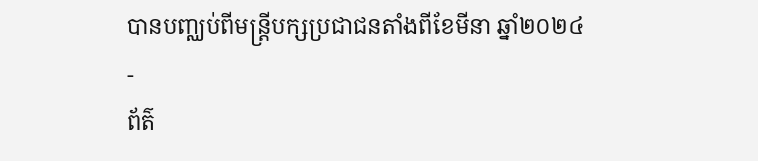បានបញ្ឈប់ពីមន្ត្រីបក្សប្រជាជនតាំងពីខែមីនា ឆ្នាំ២០២៤
-
ព័ត៌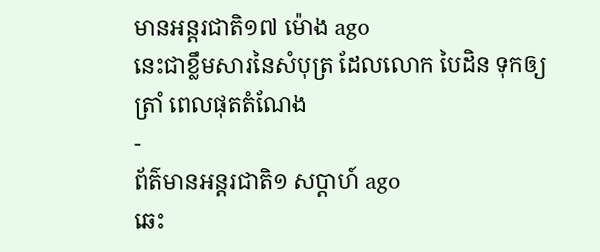មានអន្ដរជាតិ១៧ ម៉ោង ago
នេះជាខ្លឹមសារនៃសំបុត្រ ដែលលោក បៃដិន ទុកឲ្យ ត្រាំ ពេលផុតតំណែង
-
ព័ត៌មានអន្ដរជាតិ១ សប្តាហ៍ ago
ឆេះ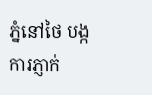ភ្នំនៅថៃ បង្កការភ្ញាក់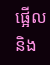ផ្អើលនិង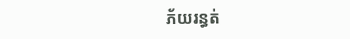ភ័យរន្ធត់